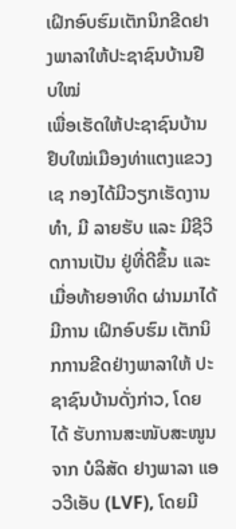ເຝິກອົບຮົມເຕັກນິກຂີດຢາງພາລາໃຫ້ປະຊາຊົນບ້ານຢືບໃໝ່
ເພື່ອເຮັດໃຫ້ປະຊາຊົນບ້ານຢຶບໃໝ່ເມືອງທ່າແຕງແຂວງເຊ ກອງໄດ້ມີວຽກເຮັດງານທໍາ, ມີ ລາຍຮັບ ແລະ ມີຊີວິດການເປັນ ຢູ່ທີ່ດີຂຶ້ນ ແລະ ເມື່ອທ້າຍອາທິດ ຜ່ານມາໄດ້ມີການ ເຝິກອົບຮົມ ເຕັກນິກການຂີດຢ່າງພາລາໃຫ້ ປະຊາຊົນບ້ານດັ່ງກ່າວ, ໂດຍໄດ້ ຮັບການສະໜັບສະໜູນຈາກ ບໍລິສັດ ຢາງພາລາ ແອວວີເອັບ (LVF), ໂດຍມີ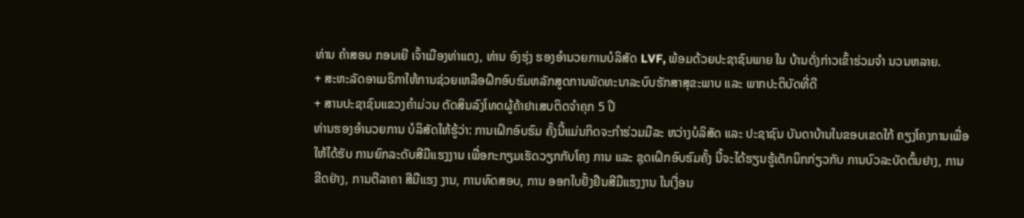ທ່ານ ຄໍາສອນ ກອນເຍີ ເຈົ້າເມືອງທ່າແຕງ, ທ່ານ ອົງຮຸ່ງ ຮອງອໍານວຍການບໍລິສັດ LVF, ພ້ອມດ້ວຍປະຊາຊົນພາຍ ໃນ ບ້ານດັ່ງກ່າວເຂົ້າຮ່ວມຈໍາ ນວນຫລາຍ.
+ ສະຫະລັດອາເມຣິກາໃຫ້ການຊ່ວຍເຫລືອຝຶກອົບຮົມຫລັກສູດການພັດທະນາລະບົບຮັກສາສຸຂະພາບ ແລະ ພາກປະຕິບັດທີ່ດີ
+ ສານປະຊາຊົນແຂວງຄຳມ່ວນ ຕັດສິນລົງໂທດຜູ້ຄ້າຢາເສບຕິດຈຳຄຸກ 5 ປີ
ທ່ານຮອງອໍານວຍການ ບໍລິສັດໃຫ້ຮູ້ວ່າ: ການເຝິກອົບຮົມ ຄັ້ງນີ້ແມ່ນກິດຈະກຳຮ່ວມມືລະ ຫວ່າງບໍລິສັດ ແລະ ປະຊາຊົນ ບັນດາບ້ານໃນຂອບເຂດໃກ້ ຄຽງໂຄງການເພື່ອໃຫ້ໄດ້ຮັບ ການຍົກລະດັບສີມືແຮງງານ ເພື່ອກະກຽມເຮັດວຽກກັບໂຄງ ການ ແລະ ຊຸດເຝິກອົບຮົມຄັ້ງ ນີ້ຈະໄດ້ຮຽນຮູ້ເຕັກນິກກ່ຽວກັບ ການບົວລະບັດຕົ້ນຢາງ, ການ ຂີດຢ່າງ, ການຕີລາຄາ ສີມືແຮງ ງານ, ການທົດສອບ, ການ ອອກໃບຢັ້ງຢືນສີມືແຮງງານ ໃນເງື່ອນ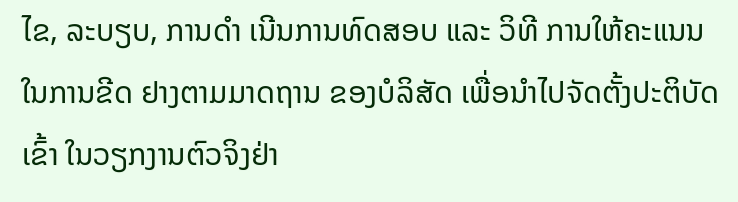ໄຂ, ລະບຽບ, ການດຳ ເນີນການທົດສອບ ແລະ ວິທີ ການໃຫ້ຄະແນນໃນການຂີດ ຢາງຕາມມາດຖານ ຂອງບໍລິສັດ ເພື່ອນຳໄປຈັດຕັ້ງປະຕິບັດເຂົ້າ ໃນວຽກງານຕົວຈິງຢ່າ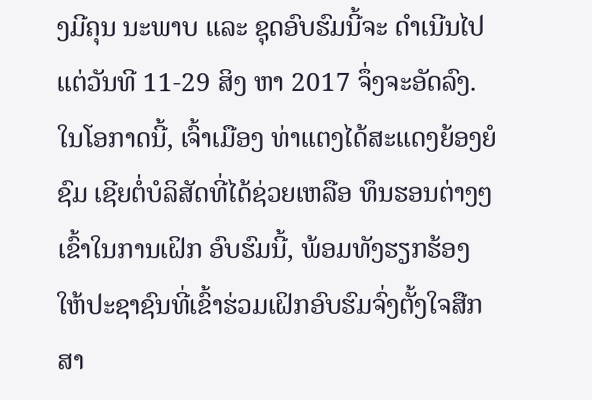ງມີຄຸນ ນະພາບ ແລະ ຊຸດອົບຮົມນີ້ຈະ ດໍາເນີນໄປແຕ່ວັນທີ 11-29 ສິງ ຫາ 2017 ຈຶ່ງຈະອັດລົງ.
ໃນໂອກາດນີ້, ເຈົ້າເມືອງ ທ່າແຕງໄດ້ສະແດງຍ້ອງຍໍຊົມ ເຊີຍຕໍ່ບໍລິສັດທີ່ໄດ້ຊ່ວຍເຫລືອ ທຶນຮອນຕ່າງໆເຂົ້າໃນການເຝິກ ອົບຮົມນີ້, ພ້ອມທັງຮຽກຮ້ອງ ໃຫ້ປະຊາຊົນທີ່ເຂົ້າຮ່ວມເຝິກອົບຮົມຈົ່ງຕັ້ງໃຈສືກສາ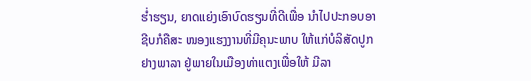ຮໍ່າຮຽນ, ຍາດແຍ່ງເອົາບົດຮຽນທີ່ດີເພື່ອ ນໍາໄປປະກອບອາຊີບກໍຄືສະ ໜອງແຮງງານທີ່ມີຄຸນະພາບ ໃຫ້ແກ່ບໍລິສັດປູກຢາງພາລາ ຢູ່ພາຍໃນເມືອງທ່າແຕງເພື່ອໃຫ້ ມີລາ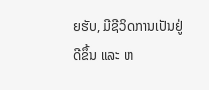ຍຮັບ, ມີຊີວິດການເປັນຢູ່ ດີຂຶ້ນ ແລະ ຫ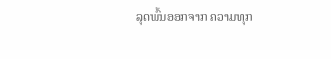ລຸດພົ້ນອອກຈາກ ຄວາມທຸກ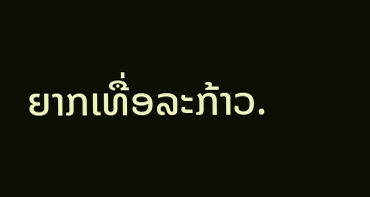ຍາກເທື່ອລະກ້າວ.